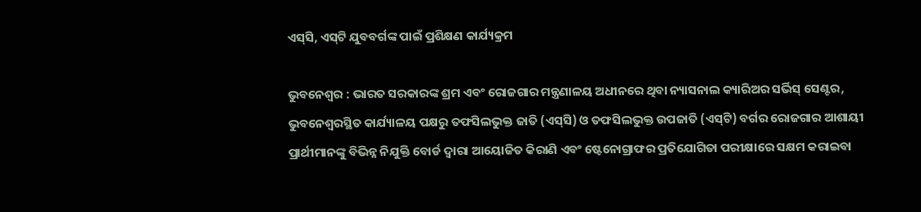ଏସ୍‌ସି, ଏସ୍‌ଟି ଯୁବବର୍ଗଙ୍କ ପାଇଁ ପ୍ରଶିକ୍ଷଣ କାର୍ଯ୍ୟକ୍ରମ

ଭୁବନେଶ୍ବର : ଭାରତ ସରକାରଙ୍କ ଶ୍ରମ ଏବଂ ରୋଜଗାର ମନ୍ତ୍ରଣାଳୟ ଅଧୀନରେ ଥିବା ନ୍ୟାସନାଲ କ୍ୟାରିଅର ସର୍ଭିସ୍ ସେଣ୍ଟର, ଭୁବନେଶ୍ବରସ୍ଥିତ କାର୍ଯ୍ୟାଳୟ ପକ୍ଷରୁ ତଫସିଲଭୁକ୍ତ ଜାତି (ଏସ୍‌ସି) ଓ ତଫସିଲଭୁକ୍ତ ଉପଜାତି (ଏସ୍‌ଟି) ବର୍ଗର ରୋଜଗାର ଆଶାୟୀ ପ୍ରାର୍ଥୀମାନଙ୍କୁ ବିଭିନ୍ନ ନିଯୁକ୍ତି ବୋର୍ଡ ଦ୍ଵାରା ଆୟୋଜିତ କିରାଣି ଏବଂ ଷ୍ଟେନୋଗ୍ରାଫର ପ୍ରତିଯୋଗିତା ପରୀକ୍ଷାରେ ସକ୍ଷମ କରାଇବା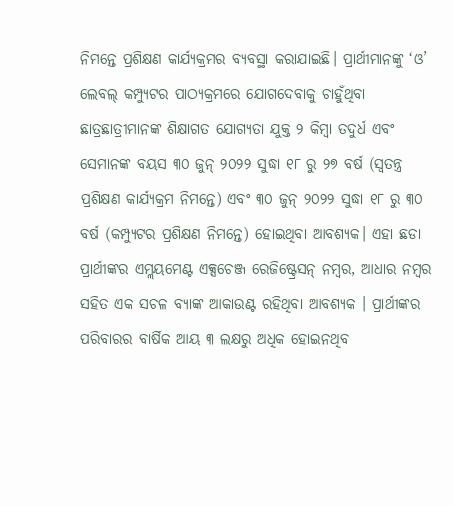ନିମନ୍ତେ ପ୍ରଶିକ୍ଷଣ କାର୍ଯ୍ୟକ୍ରମର ବ୍ୟବସ୍ଥା କରାଯାଇଛି। ପ୍ରାର୍ଥୀମାନଙ୍କୁ ‘ଓ’ ଲେବଲ୍‌ କମ୍ପ୍ୟୁଟର ପାଠ୍ୟକ୍ରମରେ ଯୋଗଦେବାକୁ ଚାହୁଁଥିବା ଛାତ୍ରଛାତ୍ରୀମାନଙ୍କ ଶିକ୍ଷାଗତ ଯୋଗ୍ୟତା ଯୁକ୍ତ ୨ କିମ୍ବା ତଦୁର୍ଧ ଏବଂ ସେମାନଙ୍କ ବୟସ ୩୦ ଜୁନ୍ ୨୦୨୨ ସୁଦ୍ଧା ୧୮ ରୁ ୨୭ ବର୍ଷ (ସ୍ଵତନ୍ତ୍ର ପ୍ରଶିକ୍ଷଣ କାର୍ଯ୍ୟକ୍ରମ ନିମନ୍ତେ) ଏବଂ ୩୦ ଜୁନ୍ ୨୦୨୨ ସୁଦ୍ଧା ୧୮ ରୁ ୩୦ ବର୍ଷ (କମ୍ପ୍ୟୁଟର ପ୍ରଶିକ୍ଷଣ ନିମନ୍ତେ) ହୋଇଥିବା ଆବଶ୍ୟକ। ଏହା ଛଡା ପ୍ରାର୍ଥୀଙ୍କର ଏମ୍ଲୟମେଣ୍ଟ ଏକ୍ସଚେଞ୍ଜ ରେଜିଷ୍ଟ୍ରେସନ୍‌ ନମ୍ବର, ଆଧାର ନମ୍ବର ସହିତ ଏକ ସଚଳ ବ୍ୟାଙ୍କ ଆକାଉଣ୍ଟ ରହିଥିବା ଆବଶ୍ୟକ । ପ୍ରାର୍ଥୀଙ୍କର ପରିବାରର ବାର୍ଷିକ ଆୟ ୩ ଲକ୍ଷରୁ ଅଧିକ ହୋଇନଥିବ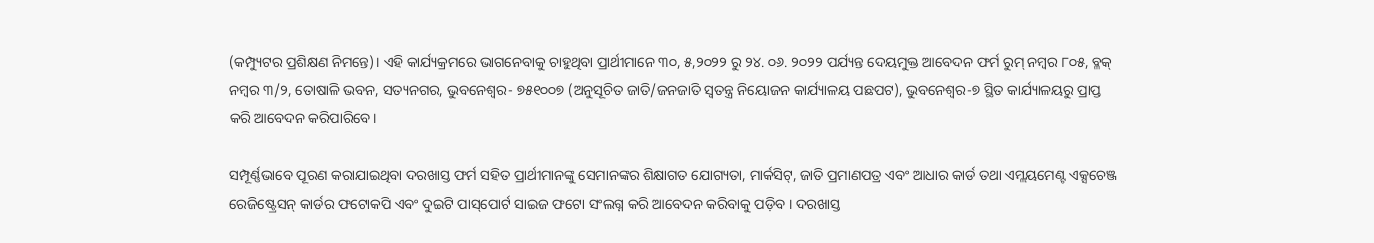(କମ୍ପ୍ୟୁଟର ପ୍ରଶିକ୍ଷଣ ନିମନ୍ତେ)। ଏହି କାର୍ଯ୍ୟକ୍ରମରେ ଭାଗନେବାକୁ ଚାହୁଥିବା ପ୍ରାର୍ଥୀମାନେ ୩୦, ୫,୨୦୨୨ ରୁ ୨୪. ୦୬. ୨୦୨୨ ପର୍ଯ୍ୟନ୍ତ ଦେୟମୁକ୍ତ ଆବେଦନ ଫର୍ମ ରୁମ୍ ନମ୍ବର ୮୦୫, ବ୍ଳକ୍ ନମ୍ବର ୩/୨, ତୋଷାଳି ଭବନ, ସତ୍ୟନଗର, ଭୁବନେଶ୍ବର- ୭୫୧୦୦୭ (ଅନୁସୂଚିତ ଜାତି/ଜନଜାତି ସ୍ୱତନ୍ତ୍ର ନିୟୋଜନ କାର୍ଯ୍ୟାଳୟ ପଛପଟ), ଭୁବନେଶ୍ଵର-୭ ସ୍ଥିତ କାର୍ଯ୍ୟାଳୟରୁ ପ୍ରାପ୍ତ କରି ଆବେଦନ କରିପାରିବେ।

ସମ୍ପୂର୍ଣ୍ଣଭାବେ ପୂରଣ କରାଯାଇଥିବା ଦରଖାସ୍ତ ଫର୍ମ ସହିତ ପ୍ରାର୍ଥୀମାନଙ୍କୁ ସେମାନଙ୍କର ଶିକ୍ଷାଗତ ଯୋଗ୍ୟତା, ମାର୍କସିଟ୍, ଜାତି ପ୍ରମାଣପତ୍ର ଏବଂ ଆଧାର କାର୍ଡ ତଥା ଏମ୍ଲୟମେଣ୍ଟ ଏକ୍ସଚେଞ୍ଜ ରେଜିଷ୍ଟ୍ରେସନ୍‌ କାର୍ଡର ଫଟୋକପି ଏବଂ ଦୁଇଟି ପାସ୍‌ପୋର୍ଟ ସାଇଜ ଫଟୋ ସଂଲଗ୍ନ କରି ଆବେଦନ କରିବାକୁ ପଡ଼ିବ । ଦରଖାସ୍ତ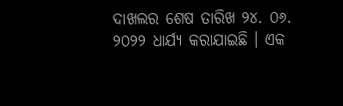ଦାଖଲର ଶେଷ ତାରିଖ ୨୪. ୦୬. ୨୦୨୨ ଧାର୍ଯ୍ୟ କରାଯାଇଛି । ଏକ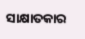ସାକ୍ଷାତକାର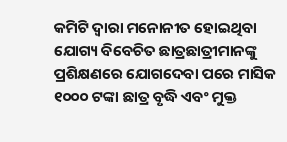କମିଟି ଦ୍ଵାରା ମନୋନୀତ ହୋଇଥିବା ଯୋଗ୍ୟ ବିବେଚିତ ଛାତ୍ରଛାତ୍ରୀମାନଙ୍କୁ ପ୍ରଶିକ୍ଷଣରେ ଯୋଗଦେବା ପରେ ମାସିକ ୧୦୦୦ ଟଙ୍କା ଛାତ୍ର ବୃଦ୍ଧି ଏବଂ ମୁକ୍ତ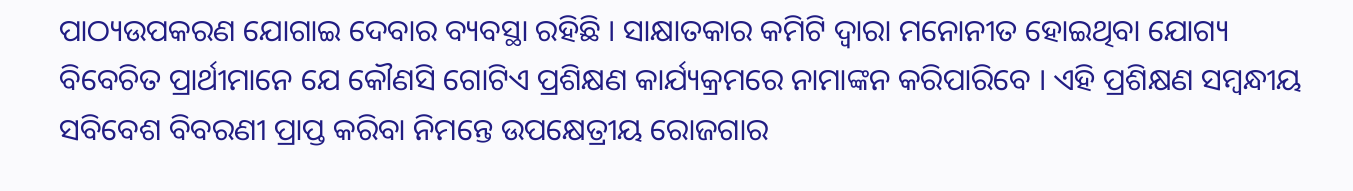ପାଠ୍ୟଉପକରଣ ଯୋଗାଇ ଦେବାର ବ୍ୟବସ୍ଥା ରହିଛି । ସାକ୍ଷାତକାର କମିଟି ଦ୍ଵାରା ମନୋନୀତ ହୋଇଥିବା ଯୋଗ୍ୟ ବିବେଚିତ ପ୍ରାର୍ଥୀମାନେ ଯେ କୌଣସି ଗୋଟିଏ ପ୍ରଶିକ୍ଷଣ କାର୍ଯ୍ୟକ୍ରମରେ ନାମାଙ୍କନ କରିପାରିବେ । ଏହି ପ୍ରଶିକ୍ଷଣ ସମ୍ବନ୍ଧୀୟ ସବିବେଶ ବିବରଣୀ ପ୍ରାପ୍ତ କରିବା ନିମନ୍ତେ ଉପକ୍ଷେତ୍ରୀୟ ରୋଜଗାର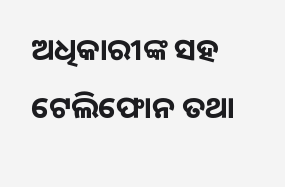ଅଧିକାରୀଙ୍କ ସହ ଟେଲିଫୋନ ତଥା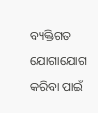ବ୍ୟକ୍ତିଗତ ଯୋଗାଯୋଗ କରିବା ପାଇଁ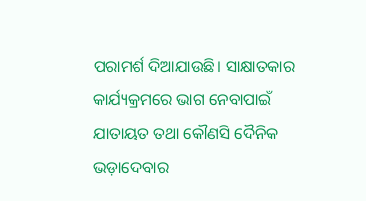ପରାମର୍ଶ ଦିଆଯାଉଛି। ସାକ୍ଷାତକାର କାର୍ଯ୍ୟକ୍ରମରେ ଭାଗ ନେବାପାଇଁ ଯାତାୟତ ତଥା କୌଣସି ଦୈନିକ ଭଡ଼ାଦେବାର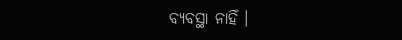ବ୍ୟବସ୍ଥା ନାହିଁ ।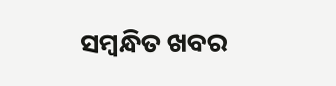ସମ୍ବନ୍ଧିତ ଖବର